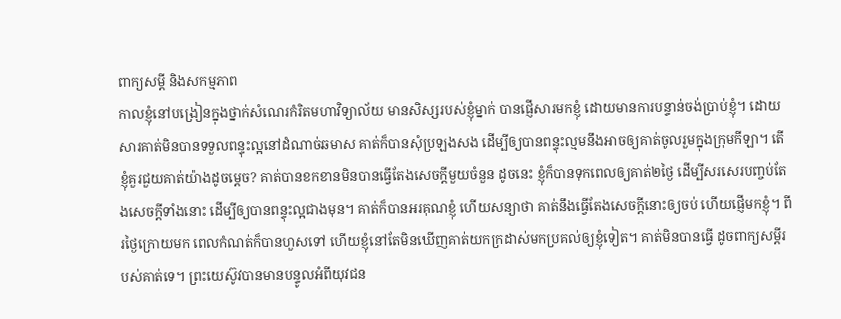ពាក្យសម្តី និងសកម្មភាព
កាលខ្ញុំនៅបង្រៀនក្នុងថ្នាក់សំណេរកំរិតមហាវិទ្យាល័យ មានសិស្សរបស់ខ្ញុំម្នាក់ បានផ្ញើសារមកខ្ញុំ ដោយមានការបន្ទាន់ចង់ប្រាប់ខ្ញុំ។ ដោយសារគាត់មិនបានទទួលពន្ទុះល្អនៅដំណាច់ឆមាស គាត់ក៏បានសុំប្រឡងសង ដើម្បីឲ្យបានពន្ទុះល្មមនឹងអាចឲ្យគាត់ចូលរួមក្នុងក្រុមកីឡា។ តើខ្ញុំគួរជួយគាត់យ៉ាងដូចម្តេច? គាត់បានខកខានមិនបានធ្វើតែងសេចក្តីមួយចំនួន ដូចនេះ ខ្ញុំក៏បានទុកពេលឲ្យគាត់២ថ្ងៃ ដើម្បីសរសេរបញ្ចប់តែងសេចក្តីទាំងនោះ ដើម្បីឲ្យបានពន្ទុះល្អជាងមុន។ គាត់ក៏បានអរគុណខ្ញុំ ហើយសន្យាថា គាត់នឹងធ្វើតែងសេចក្តីនោះឲ្យចប់ ហើយផ្ញើមកខ្ញុំ។ ពីរថ្ងៃក្រោយមក ពេលកំណត់ក៏បានហួសទៅ ហើយខ្ញុំនៅតែមិនឃើញគាត់យកក្រដាស់មកប្រគល់ឲ្យខ្ញុំទៀត។ គាត់មិនបានធ្វើ ដូចពាក្យសម្តីរបស់គាត់ទេ។ ព្រះយេស៊ូវបានមានបន្ទូលអំពីយុវជន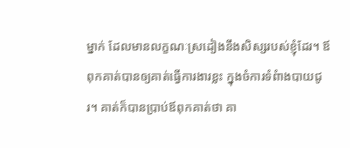ម្នាក់ ដែលមានលក្ខណៈស្រដៀងនឹងសិស្សរបស់ខ្ញុំដែរ។ ឪពុកគាត់បានឲ្យគាត់ធ្វើការងារខ្លះ ក្នុងចំការទំពំាងបាយជូរ។ គាត់ក៏បានប្រាប់ឪពុកគាត់ថា គា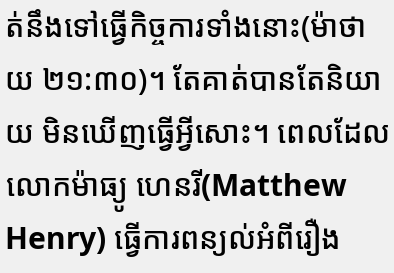ត់នឹងទៅធ្វើកិច្ចការទាំងនោះ(ម៉ាថាយ ២១:៣០)។ តែគាត់បានតែនិយាយ មិនឃើញធ្វើអ្វីសោះ។ ពេលដែលលោកម៉ាធ្យូ ហេនរី(Matthew Henry) ធ្វើការពន្យល់អំពីរឿង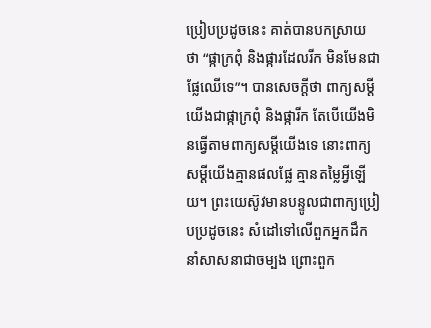ប្រៀបប្រដូចនេះ គាត់បានបកស្រាយថា “ផ្កាក្រពុំ និងផ្ការដែលរីក មិនមែនជាផ្លែឈើទេ”។ បានសេចក្តីថា ពាក្យសម្តីយើងជាផ្កាក្រពុំ និងផ្ការីក តែបើយើងមិនធ្វើតាមពាក្យសម្តីយើងទេ នោះពាក្យសម្តីយើងគ្មានផលផ្លែ គ្មានតម្លៃអ្វីឡើយ។ ព្រះយេស៊ូវមានបន្ទូលជាពាក្យប្រៀបប្រដូចនេះ សំដៅទៅលើពួកអ្នកដឹកនាំសាសនាជាចម្បង ព្រោះពួក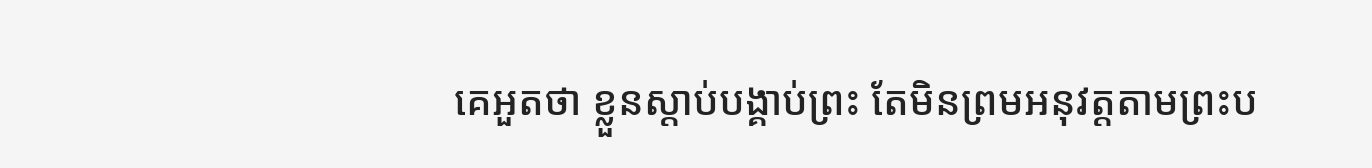គេអួតថា ខ្លួនស្តាប់បង្គាប់ព្រះ តែមិនព្រមអនុវត្តតាមព្រះប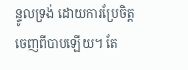ន្ទូលទ្រង់ ដោយការប្រែចិត្តចេញពីបាបឡើយ។ តែ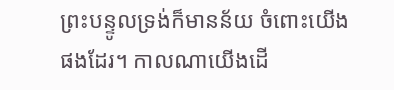ព្រះបន្ទូលទ្រង់ក៏មានន័យ ចំពោះយើងផងដែរ។ កាលណាយើងដើ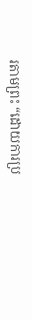រតាមព្រះ “ដោយការប្រ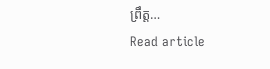ព្រឹត្ត…
Read article